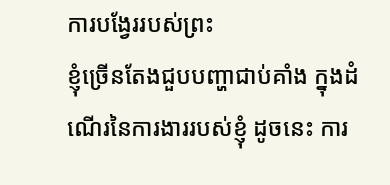ការបង្វែររបស់ព្រះ
ខ្ញុំច្រើនតែងជួបបញ្ហាជាប់គាំង ក្នុងដំណើរនៃការងាររបស់ខ្ញុំ ដូចនេះ ការ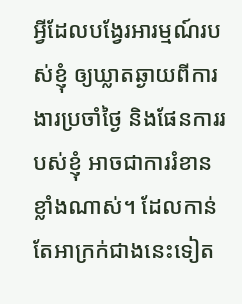អ្វីដែលបង្វែរអារម្មណ៍របស់ខ្ញុំ ឲ្យឃ្លាតឆ្ងាយពីការងារប្រចាំថ្ងៃ និងផែនការរបស់ខ្ញុំ អាចជាការរំខានខ្លាំងណាស់។ ដែលកាន់តែអាក្រក់ជាងនេះទៀត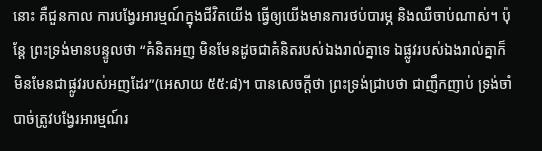នោះ គឺជួនកាល ការបង្វែរអារម្មណ៍ក្នុងជីវិតយើង ធ្វើឲ្យយើងមានការថប់បារម្ភ និងឈឺចាប់ណាស់។ ប៉ុន្តែ ព្រះទ្រង់មានបន្ទូលថា “គំនិតអញ មិនមែនដូចជាគំនិតរបស់ឯងរាល់គ្នាទេ ឯផ្លូវរបស់ឯងរាល់គ្នាក៏មិនមែនជាផ្លូវរបស់អញដែរ”(អេសាយ ៥៥:៨)។ បានសេចក្តីថា ព្រះទ្រង់ជ្រាបថា ជាញឹកញាប់ ទ្រង់ចាំបាច់ត្រូវបង្វែរអារម្មណ៍រ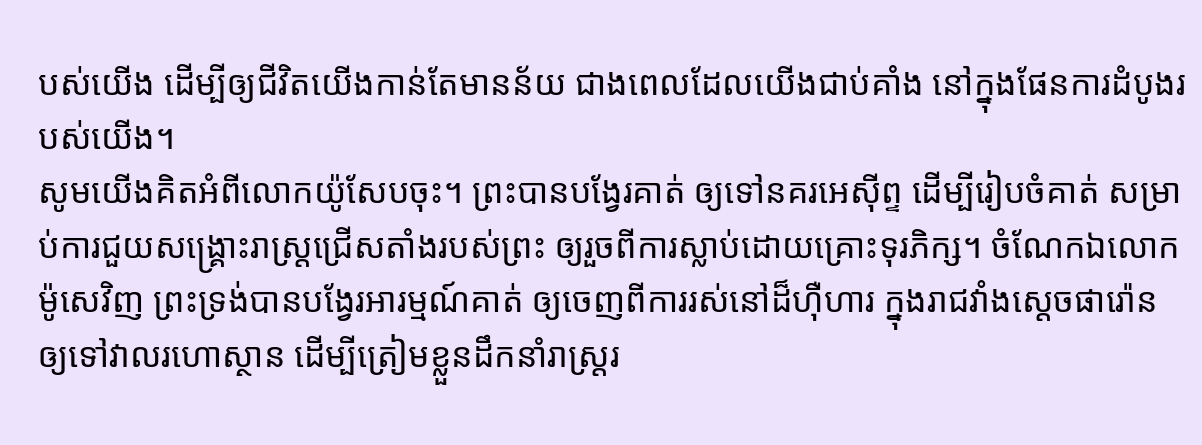បស់យើង ដើម្បីឲ្យជីវិតយើងកាន់តែមានន័យ ជាងពេលដែលយើងជាប់គាំង នៅក្នុងផែនការដំបូងរបស់យើង។
សូមយើងគិតអំពីលោកយ៉ូសែបចុះ។ ព្រះបានបង្វែរគាត់ ឲ្យទៅនគរអេស៊ីព្ទ ដើម្បីរៀបចំគាត់ សម្រាប់ការជួយសង្រ្គោះរាស្រ្តជ្រើសតាំងរបស់ព្រះ ឲ្យរួចពីការស្លាប់ដោយគ្រោះទុរភិក្ស។ ចំណែកឯលោកម៉ូសេវិញ ព្រះទ្រង់បានបង្វែរអារម្មណ៍គាត់ ឲ្យចេញពីការរស់នៅដ៏ហ៊ឺហារ ក្នុងរាជវាំងស្តេចផារ៉ោន ឲ្យទៅវាលរហោស្ថាន ដើម្បីត្រៀមខ្លួនដឹកនាំរាស្រ្តរ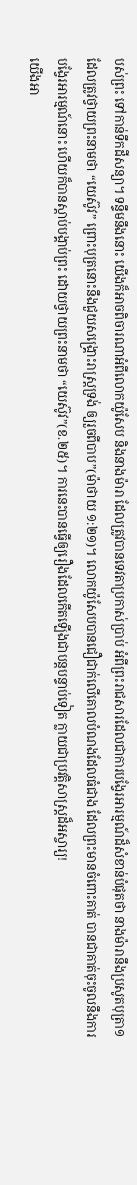បស់ព្រះ ទៅកាន់ទឹកដីសន្យា។ ទន្ទឹមនឹងនោះ យើងក៏អាចពិចារណាអំពីលោកយ៉ូសែប និងនាងម៉ារា ដែលត្រូវបានទេវតាប្រកាស់ប្រាប់ អំពីព្រះរាជសារដែលជាការបង្វែរអារម្មណ៍ដ៏សំខាន់បំផុតថា នាងម៉ារានឹងប្រសូតបុត្រា១ ដែលត្រូវថ្វាយព្រះនាមថា “យេស៊ូវ” ព្រោះបុត្រនោះនឹងជួយសង្គ្រោះរាស្ត្រទ្រង់ ឲ្យរួចពីបាប”(ម៉ាថាយ ១:២១)។ លោកយ៉ូសែបបានជឿជាក់លើគោលបំណងដែលធំជាង ដែលព្រះមានចំពោះគាត់ បានជាគាត់ចុះចូលនឹងការបង្វែរអារម្មណ៍នោះ ហើយក៏បានស្តាប់បង្គាប់ព្រះ ដោយថ្វាយព្រះនាមថា “យេស៊ូវ”(ខ.២៥)។ ការនេះបានធ្វើឲ្យរឿងដែលកើតឡើងជាបន្តបន្ទាប់ទៀត ក្លាយជាប្រវត្តិសាស្រ្តដ៏អស្ចារ្យ!
យើងអា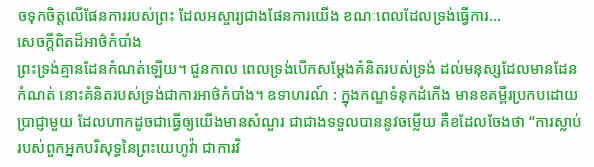ចទុកចិត្តលើផែនការរបស់ព្រះ ដែលអស្ចារ្យជាងផែនការយើង ខណៈពេលដែលទ្រង់ធ្វើការ…
សេចក្តីពិតដ៏អាថ៌កំបាំង
ព្រះទ្រង់គ្មានដែនកំណត់ឡើយ។ ជួនកាល ពេលទ្រង់បើកសម្តែងគំនិតរបស់ទ្រង់ ដល់មនុស្សដែលមានដែនកំណត់ នោះគំនិតរបស់ទ្រង់ជាការអាថ៌កំបាំង។ ឧទាហរណ៍ : ក្នុងកណ្ឌទំនុកដំកើង មានខគម្ពីរប្រកបដោយប្រាជ្ញាមួយ ដែលហាកដូចជាធ្វើឲ្យយើងមានសំណួរ ជាជាងទទួលបាននូវចម្លើយ គឺខដែលចែងថា “ការស្លាប់របស់ពួកអ្នកបរិសុទ្ធនៃព្រះយេហូវ៉ា ជាការវិ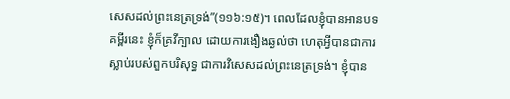សេសដល់ព្រះនេត្រទ្រង់”(១១៦:១៥)។ ពេលដែលខ្ញុំបានអានបទគម្ពីរនេះ ខ្ញុំក៏គ្រវីក្បាល ដោយការងឿងឆ្ងល់ថា ហេតុអ្វីបានជាការស្លាប់របស់ពួកបរិសុទ្ធ ជាការវិសេសដល់ព្រះនេត្រទ្រង់។ ខ្ញុំបាន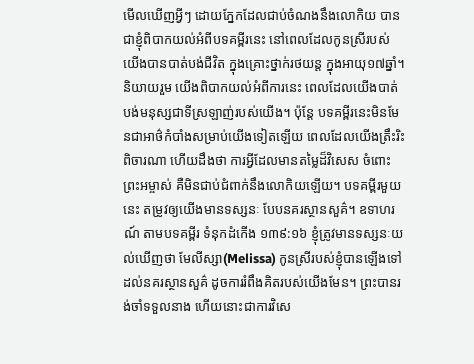មើលឃើញអ្វីៗ ដោយភ្នែកដែលជាប់ចំណងនឹងលោកិយ បានជាខ្ញុំពិបាកយល់អំពីបទគម្ពីរនេះ នៅពេលដែលកូនស្រីរបស់យើងបានបាត់បង់ជីវិត ក្នុងគ្រោះថ្នាក់រថយន្ត ក្នុងអាយុ១៧ឆ្នាំ។ និយាយរួម យើងពិបាកយល់អំពីការនេះ ពេលដែលយើងបាត់បង់មនុស្សជាទីស្រឡាញ់របស់យើង។ ប៉ុន្តែ បទគម្ពីរនេះមិនមែនជាអាថ៌កំបាំងសម្រាប់យើងទៀតឡើយ ពេលដែលយើងត្រឹះរិះពិចារណា ហើយដឹងថា ការអ្វីដែលមានតម្លៃដ៏វិសេស ចំពោះព្រះអម្ចាស់ គឺមិនជាប់ជំពាក់នឹងលោកិយឡើយ។ បទគម្ពីរមួយនេះ តម្រូវឲ្យយើងមានទស្សនៈ បែបនគរស្ថានសួគ៌។ ឧទាហរណ៍ តាមបទគម្ពីរ ទំនុកដំកើង ១៣៩:១៦ ខ្ញុំត្រូវមានទស្សនៈយល់ឃើញថា មែលីស្សា(Melissa) កូនស្រីរបស់ខ្ញុំបានឡើងទៅដល់នគរស្ថានសួគ៌ ដូចការរំពឹងគិតរបស់យើងមែន។ ព្រះបានរង់ចាំទទួលនាង ហើយនោះជាការវិសេ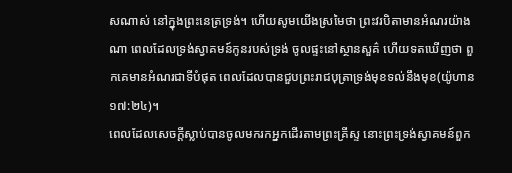សណាស់ នៅក្នុងព្រះនេត្រទ្រង់។ ហើយសូមយើងស្រមៃថា ព្រះវរបិតាមានអំណរយ៉ាងណា ពេលដែលទ្រង់ស្វាគមន៍កូនរបស់ទ្រង់ ចូលផ្ទះនៅស្ថានសួគ៌ ហើយទតឃើញថា ពួកគេមានអំណរជាទីបំផុត ពេលដែលបានជួបព្រះរាជបុត្រាទ្រង់មុខទល់នឹងមុខ(យ៉ូហាន ១៧:២៤)។
ពេលដែលសេចក្តីស្លាប់បានចូលមករកអ្នកដើរតាមព្រះគ្រីស្ទ នោះព្រះទ្រង់ស្វាគមន៍ពួក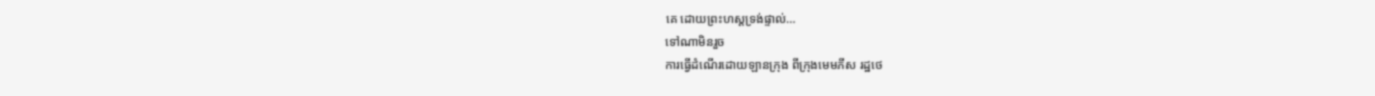គេ ដោយព្រះហស្តទ្រង់ផ្ទាល់…
ទៅណាមិនរួច
ការធ្វើដំណើរដោយឡានក្រុង ពីក្រុងមេមភីស រដ្ឋថេ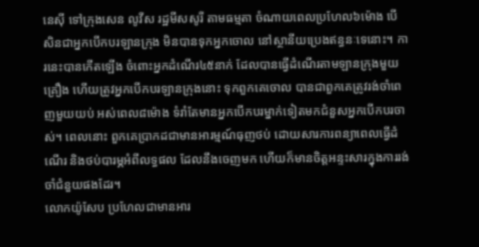នេស៊ី ទៅក្រុងសេន លូវីស រដ្ឋមីសសូរី តាមធម្មតា ចំណាយពេលប្រហែល៦ម៉ោង បើសិនជាអ្នកបើកបរឡានក្រុង មិនបានទុកអ្នកចោល នៅស្ថានីយប្រេងឥន្ធនៈទេនោះ។ ការនេះបានកើតឡើង ចំពោះអ្នកដំណើរ៤៥នាក់ ដែលបានធ្វើដំណើរតាមឡានក្រុងមួយគ្រឿង ហើយត្រូវអ្នកបើកបរឡានក្រុងនោះ ទុកពួកគេចោល បានជាពួកគេត្រូវរង់ចាំពេញមួយយប់ អស់ពេល៨ម៉ោង ទំរាំតែមានអ្នកបើកបរម្នាក់ទៀតមកជំនួសអ្នកបើកបរចាស់។ ពេលនោះ ពួកគេប្រាកដជាមានអារម្មណ៍ធុញថប់ ដោយសារការពន្យាពេលធ្វើដំណើរ និងថប់បារម្ភអំពីលទ្ធផល ដែលនឹងចេញមក ហើយក៏មានចិត្តអន្ទះសារក្នុងការរង់ចាំជំនួយផងដែរ។
លោកយ៉ូសែប ប្រហែលជាមានអារ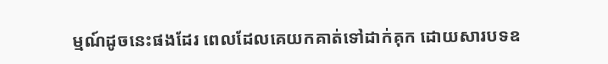ម្មណ៍ដូចនេះផងដែរ ពេលដែលគេយកគាត់ទៅដាក់គុក ដោយសារបទឧ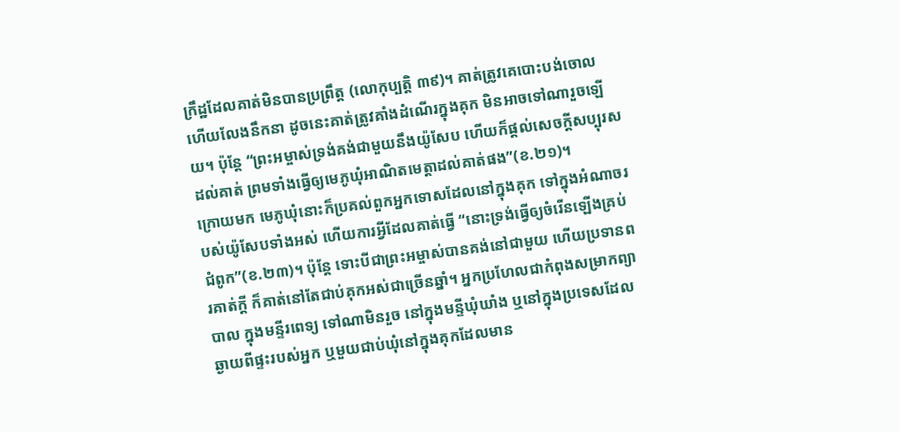ក្រឹដ្ឋដែលគាត់មិនបានប្រព្រឹត្ត (លោកុប្បត្តិ ៣៩)។ គាត់ត្រូវគេបោះបង់ចោល ហើយលែងនឹកនា ដូចនេះគាត់ត្រូវគាំងដំណើរក្នុងគុក មិនអាចទៅណារួចឡើយ។ ប៉ុន្តែ “ព្រះអម្ចាស់ទ្រង់គង់ជាមួយនឹងយ៉ូសែប ហើយក៏ផ្តល់សេចក្តីសប្បុរសដល់គាត់ ព្រមទាំងធ្វើឲ្យមេភូឃុំអាណិតមេត្តាដល់គាត់ផង”(ខ.២១)។
ក្រោយមក មេភូឃុំនោះក៏ប្រគល់ពួកអ្នកទោសដែលនៅក្នុងគុក ទៅក្នុងអំណាចរបស់យ៉ូសែបទាំងអស់ ហើយការអ្វីដែលគាត់ធ្វើ “នោះទ្រង់ធ្វើឲ្យចំរើនឡើងគ្រប់ជំពូក”(ខ.២៣)។ ប៉ុន្តែ ទោះបីជាព្រះអម្ចាស់បានគង់នៅជាមួយ ហើយប្រទានពរគាត់ក្តី ក៏គាត់នៅតែជាប់គុកអស់ជាច្រើនឆ្នាំ។ អ្នកប្រហែលជាកំពុងសម្រាកព្យាបាល ក្នុងមន្ទីរពេទ្យ ទៅណាមិនរួច នៅក្នុងមន្ទីឃុំឃាំង ឬនៅក្នុងប្រទេសដែលឆ្ងាយពីផ្ទះរបស់អ្នក ឬមួយជាប់ឃុំនៅក្នុងគុកដែលមាន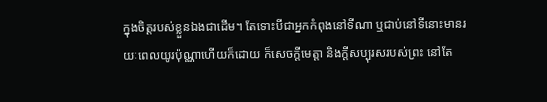ក្នុងចិត្តរបស់ខ្លួនឯងជាដើម។ តែទោះបីជាអ្នកកំពុងនៅទីណា ឬជាប់នៅទីនោះមានរយៈពេលយូរប៉ុណ្ណាហើយក៏ដោយ ក៏សេចក្តីមេត្តា និងក្តីសប្បុរសរបស់ព្រះ នៅតែ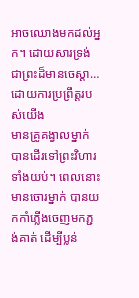អាចឈោងមកដល់អ្នក។ ដោយសារទ្រង់ជាព្រះដ៏មានចេស្តា…
ដោយការប្រព្រឹត្តរបស់យើង
មានគ្រូគង្វាលម្នាក់ បានដើរទៅព្រះវិហារទាំងយប់។ ពេលនោះមានចោរម្នាក់ បានយកកាំភ្លើងចេញមកភ្ជង់គាត់ ដើម្បីប្លន់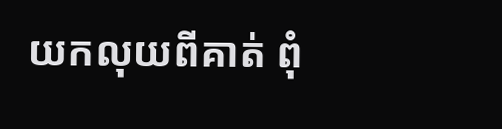យកលុយពីគាត់ ពុំ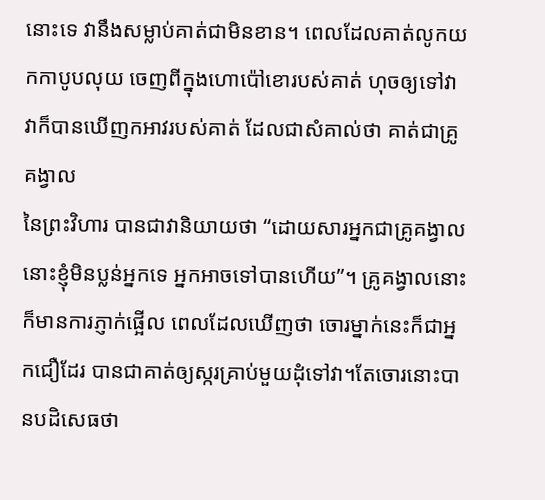នោះទេ វានឹងសម្លាប់គាត់ជាមិនខាន។ ពេលដែលគាត់លូកយកកាបូបលុយ ចេញពីក្នុងហោប៉ៅខោរបស់គាត់ ហុចឲ្យទៅវា វាក៏បានឃើញកអាវរបស់គាត់ ដែលជាសំគាល់ថា គាត់ជាគ្រូគង្វាល
នៃព្រះវិហារ បានជាវានិយាយថា “ដោយសារអ្នកជាគ្រូគង្វាល នោះខ្ញុំមិនប្លន់អ្នកទេ អ្នកអាចទៅបានហើយ”។ គ្រូគង្វាលនោះ ក៏មានការភ្ញាក់ផ្អើល ពេលដែលឃើញថា ចោរម្នាក់នេះក៏ជាអ្នកជឿដែរ បានជាគាត់ឲ្យស្ករគ្រាប់មួយដុំទៅវា។តែចោរនោះបានបដិសេធថា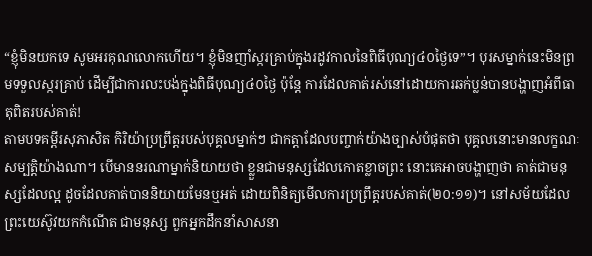“ខ្ញុំមិនយកទេ សូមអរគុណលោកហើយ។ ខ្ញុំមិនញាំស្ករគ្រាប់ក្នុងរដូវកាលនៃពិធីបុណ្យ៤០ថ្ងៃទេ”។ បុរសម្នាក់នេះមិនព្រមទទួលស្ករគ្រាប់ ដើម្បីជាការលះបង់ក្នុងពិធីបុណ្យ៤០ថ្ងៃ ប៉ុន្តែ ការដែលគាត់រស់នៅដោយការឆក់ប្លន់បានបង្ហាញអំពីធាតុពិតរបស់គាត់!
តាមបទគម្ពីរសុភាសិត កិរិយ៉ាប្រព្រឹត្តរបស់បុគ្គលម្នាក់ៗ ជាកត្តាដែលបញ្ចាក់យ៉ាងច្បាស់បំផុតថា បុគ្គលនោះមានលក្ខណៈសម្បត្តិយ៉ាងណា។ បើមាននរណាម្នាក់និយាយថា ខ្លួនជាមនុស្សដែលកោតខ្លាចព្រះ នោះគេអាចបង្ហាញថា គាត់ជាមនុស្សដែលល្អ ដូចដែលគាត់បាននិយាយមែនឬអត់ ដោយពិនិត្យមើលការប្រព្រឹត្តរបស់គាត់(២០:១១)។ នៅសម័យដែលព្រះយេស៊ូវយកកំណើត ជាមនុស្ស ពួកអ្នកដឹកនាំសាសនា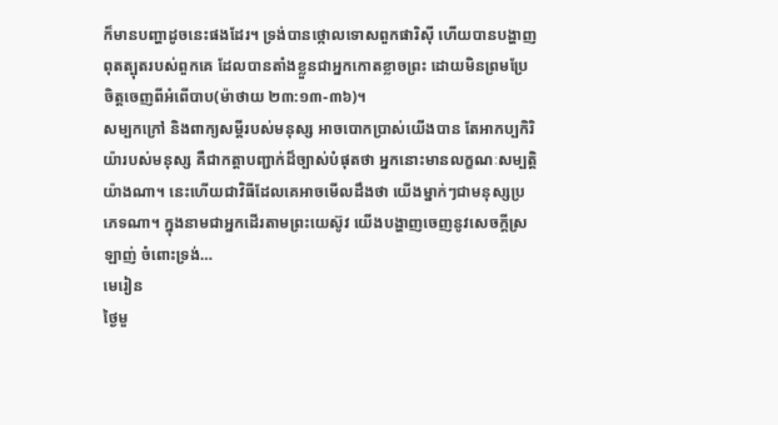ក៏មានបញ្ហាដូចនេះផងដែរ។ ទ្រង់បានថ្កោលទោសពួកផារិស៊ី ហើយបានបង្ហាញពុតត្បុតរបស់ពួកគេ ដែលបានតាំងខ្លួនជាអ្នកកោតខ្លាចព្រះ ដោយមិនព្រមប្រែចិត្តចេញពីអំពើបាប(ម៉ាថាយ ២៣:១៣-៣៦)។
សម្បកក្រៅ និងពាក្យសម្តីរបស់មនុស្ស អាចបោកប្រាស់យើងបាន តែអាកប្បកិរិយ៉ារបស់មនុស្ស គឺជាកត្តាបញ្ជាក់ដ៏ច្បាស់បំផុតថា អ្នកនោះមានលក្ខណៈសម្បត្តិយ៉ាងណា។ នេះហើយជាវិធីដែលគេអាចមើលដឹងថា យើងម្នាក់ៗជាមនុស្សប្រភេទណា។ ក្នុងនាមជាអ្នកដើរតាមព្រះយេស៊ូវ យើងបង្ហាញចេញនូវសេចក្តីស្រឡាញ់ ចំពោះទ្រង់…
មេរៀន
ថ្ងៃមួ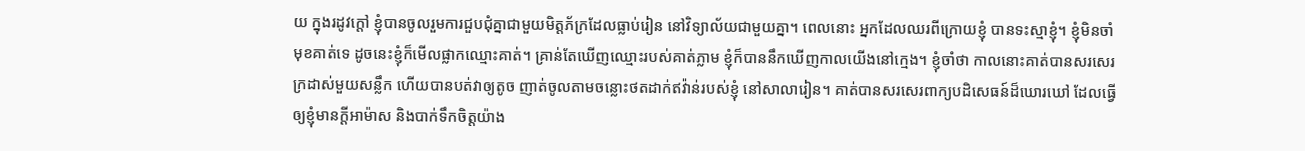យ ក្នុងរដូវក្តៅ ខ្ញុំបានចូលរួមការជួបជុំគ្នាជាមួយមិត្តភ័ក្រដែលធ្លាប់រៀន នៅវិទ្យាល័យជាមួយគ្នា។ ពេលនោះ អ្នកដែលឈរពីក្រោយខ្ញុំ បានទះស្មាខ្ញុំ។ ខ្ញុំមិនចាំមុខគាត់ទេ ដូចនេះខ្ញុំក៏មើលផ្លាកឈ្មោះគាត់។ គ្រាន់តែឃើញឈ្មោះរបស់គាត់ភ្លាម ខ្ញុំក៏បាននឹកឃើញកាលយើងនៅក្មេង។ ខ្ញុំចាំថា កាលនោះគាត់បានសរសេរក្រដាស់មួយសន្លឹក ហើយបានបត់វាឲ្យតូច ញាត់ចូលតាមចន្លោះថតដាក់ឥវ៉ាន់របស់ខ្ញុំ នៅសាលារៀន។ គាត់បានសរសេរពាក្យបដិសេធន៍ដ៏ឃោរឃៅ ដែលធ្វើឲ្យខ្ញុំមានក្តីអាម៉ាស និងបាក់ទឹកចិត្តយ៉ាង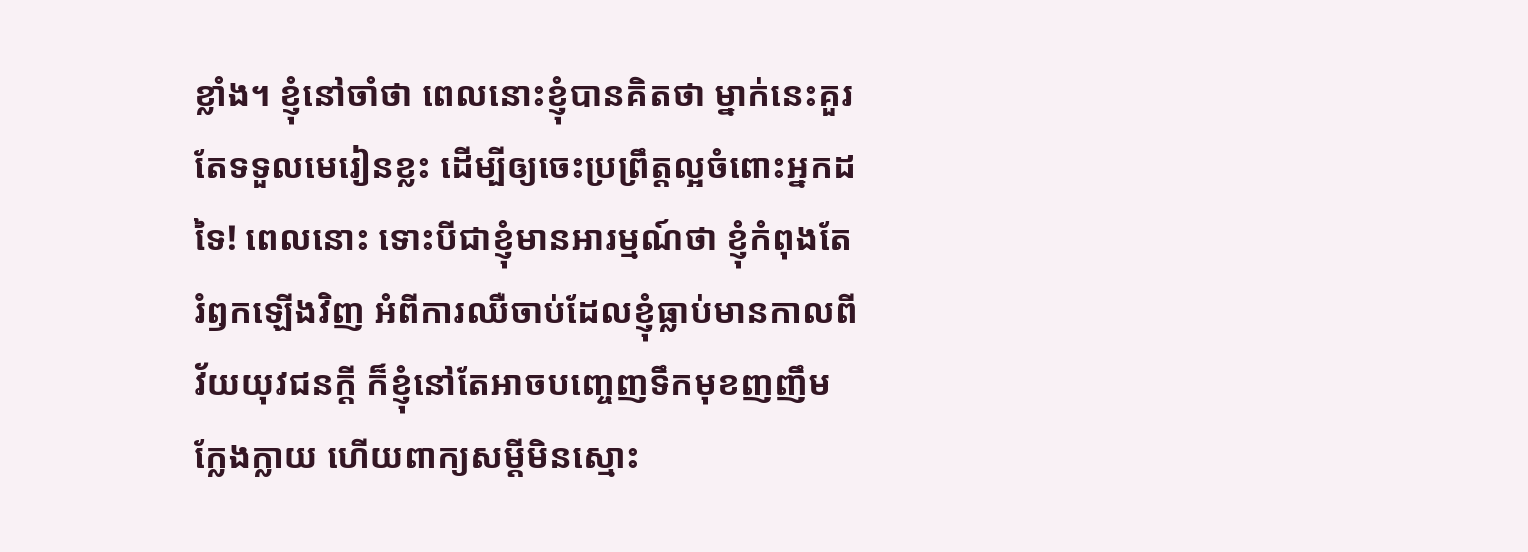ខ្លាំង។ ខ្ញុំនៅចាំថា ពេលនោះខ្ញុំបានគិតថា ម្នាក់នេះគួរតែទទួលមេរៀនខ្លះ ដើម្បីឲ្យចេះប្រព្រឹត្តល្អចំពោះអ្នកដទៃ! ពេលនោះ ទោះបីជាខ្ញុំមានអារម្មណ៍ថា ខ្ញុំកំពុងតែរំឭកឡើងវិញ អំពីការឈឺចាប់ដែលខ្ញុំធ្លាប់មានកាលពីវ័យយុវជនក្តី ក៏ខ្ញុំនៅតែអាចបញ្ចេញទឹកមុខញញឹមក្លែងក្លាយ ហើយពាក្យសម្តីមិនស្មោះ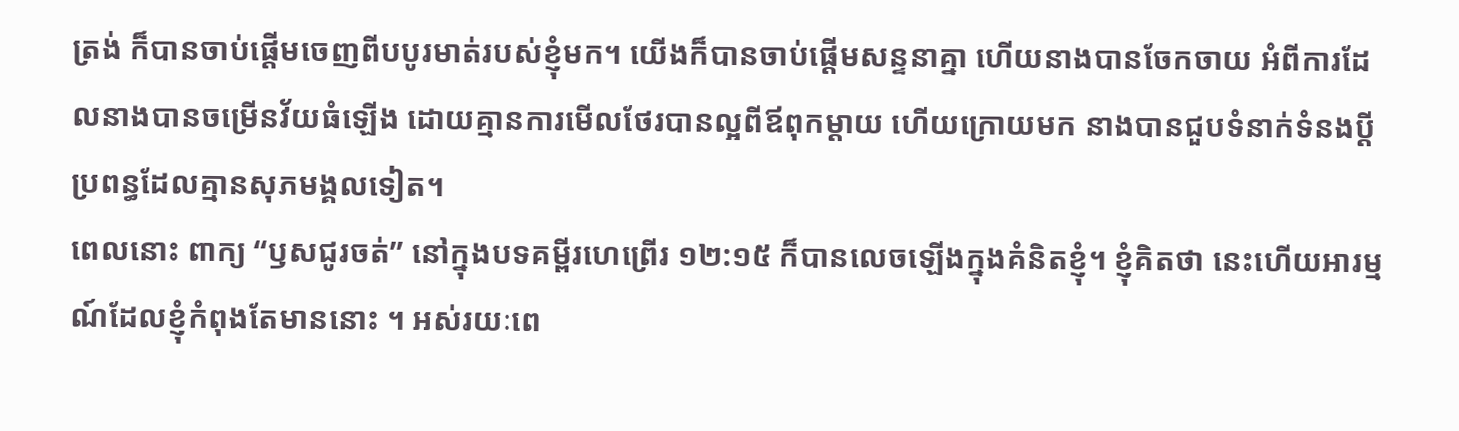ត្រង់ ក៏បានចាប់ផ្តើមចេញពីបបូរមាត់របស់ខ្ញុំមក។ យើងក៏បានចាប់ផ្តើមសន្ទនាគ្នា ហើយនាងបានចែកចាយ អំពីការដែលនាងបានចម្រើនវ័យធំឡើង ដោយគ្មានការមើលថែរបានល្អពីឪពុកម្តាយ ហើយក្រោយមក នាងបានជួបទំនាក់ទំនងប្តីប្រពន្ធដែលគ្មានសុភមង្គលទៀត។
ពេលនោះ ពាក្យ “ឫសជូរចត់” នៅក្នុងបទគម្ពីរហេព្រើរ ១២:១៥ ក៏បានលេចឡើងក្នុងគំនិតខ្ញុំ។ ខ្ញុំគិតថា នេះហើយអារម្មណ៍ដែលខ្ញុំកំពុងតែមាននោះ ។ អស់រយៈពេ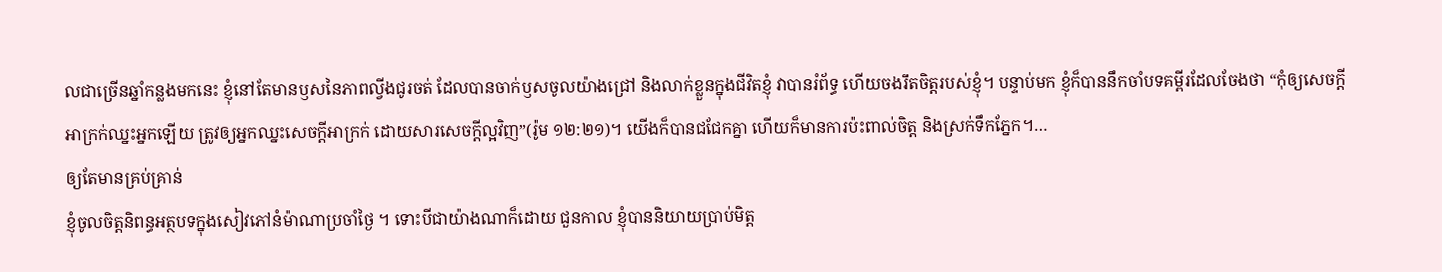លជាច្រើនឆ្នាំកន្លងមកនេះ ខ្ញុំនៅតែមានឫសនៃភាពល្វីងជូរចត់ ដែលបានចាក់ឫសចូលយ៉ាងជ្រៅ និងលាក់ខ្លួនក្នុងជីវិតខ្ញុំ វាបានរំព័ទ្ធ ហើយចងរឹតចិត្តរបស់ខ្ញុំ។ បន្ទាប់មក ខ្ញុំក៏បាននឹកចាំបទគម្ពីរដែលចែងថា “កុំឲ្យសេចក្តីអាក្រក់ឈ្នះអ្នកឡើយ ត្រូវឲ្យអ្នកឈ្នះសេចក្តីអាក្រក់ ដោយសារសេចក្តីល្អវិញ”(រ៉ូម ១២:២១)។ យើងក៏បានជជែកគ្នា ហើយក៏មានការប៉ះពាល់ចិត្ត និងស្រក់ទឹកភ្នែក។…
ឲ្យតែមានគ្រប់គ្រាន់
ខ្ញុំចូលចិត្តនិពន្ធអត្ថបទក្នុងសៀវភៅនំម៉ាណាប្រចាំថ្ងៃ ។ ទោះបីជាយ៉ាងណាក៏ដោយ ជួនកាល ខ្ញុំបាននិយាយប្រាប់មិត្ត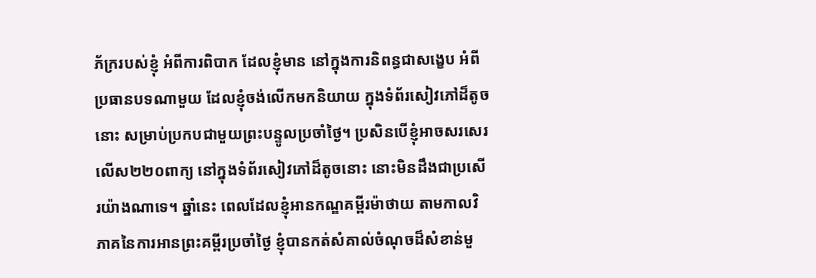ភ័ក្ររបស់ខ្ញុំ អំពីការពិបាក ដែលខ្ញុំមាន នៅក្នុងការនិពន្ធជាសង្ខេប អំពីប្រធានបទណាមួយ ដែលខ្ញុំចង់លើកមកនិយាយ ក្នុងទំព័រសៀវភៅដ៏តូចនោះ សម្រាប់ប្រកបជាមួយព្រះបន្ទូលប្រចាំថ្ងៃ។ ប្រសិនបើខ្ញុំអាចសរសេរលើស២២០ពាក្យ នៅក្នុងទំព័រសៀវភៅដ៏តូចនោះ នោះមិនដឹងជាប្រសើរយ៉ាងណាទេ។ ឆ្នាំនេះ ពេលដែលខ្ញុំអានកណ្ឌគម្ពីរម៉ាថាយ តាមកាលវិភាគនៃការអានព្រះគម្ពីរប្រចាំថ្ងៃ ខ្ញុំបានកត់សំគាល់ចំណុចដ៏សំខាន់មួ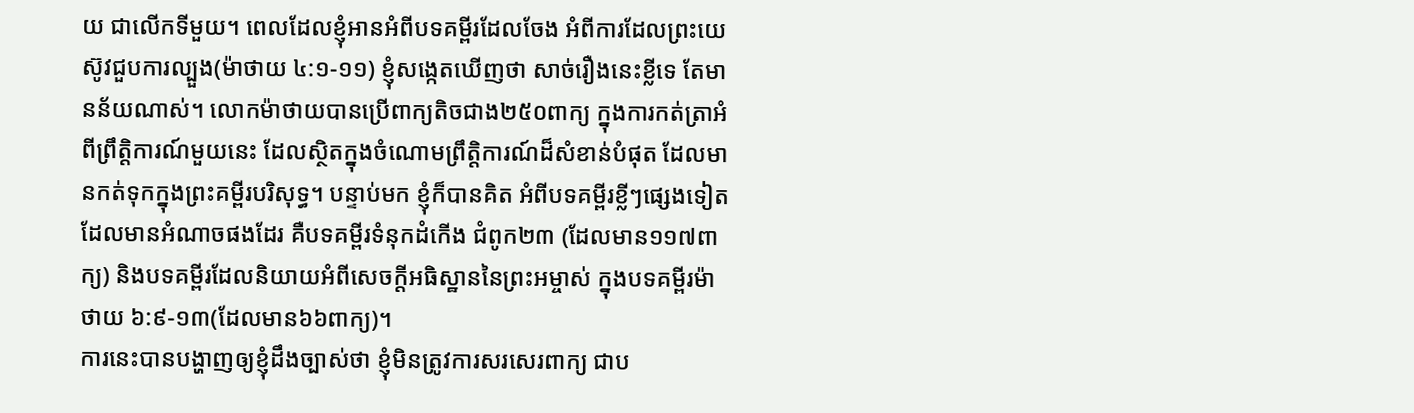យ ជាលើកទីមួយ។ ពេលដែលខ្ញុំអានអំពីបទគម្ពីរដែលចែង អំពីការដែលព្រះយេស៊ូវជួបការល្បួង(ម៉ាថាយ ៤:១-១១) ខ្ញុំសង្កេតឃើញថា សាច់រឿងនេះខ្លីទេ តែមានន័យណាស់។ លោកម៉ាថាយបានប្រើពាក្យតិចជាង២៥០ពាក្យ ក្នុងការកត់ត្រាអំពីព្រឹត្តិការណ៍មួយនេះ ដែលស្ថិតក្នុងចំណោមព្រឹត្តិការណ៍ដ៏សំខាន់បំផុត ដែលមានកត់ទុកក្នុងព្រះគម្ពីរបរិសុទ្ធ។ បន្ទាប់មក ខ្ញុំក៏បានគិត អំពីបទគម្ពីរខ្លីៗផ្សេងទៀត ដែលមានអំណាចផងដែរ គឺបទគម្ពីរទំនុកដំកើង ជំពូក២៣ (ដែលមាន១១៧ពាក្យ) និងបទគម្ពីរដែលនិយាយអំពីសេចក្តីអធិស្ឋាននៃព្រះអម្ចាស់ ក្នុងបទគម្ពីរម៉ាថាយ ៦:៩-១៣(ដែលមាន៦៦ពាក្យ)។
ការនេះបានបង្ហាញឲ្យខ្ញុំដឹងច្បាស់ថា ខ្ញុំមិនត្រូវការសរសេរពាក្យ ជាប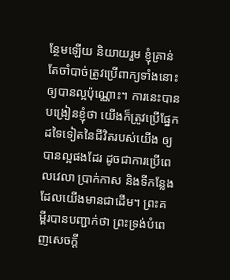ន្ថែមឡើយ និយាយរួម ខ្ញុំគ្រាន់តែចាំបាច់ត្រូវប្រើពាក្យទាំងនោះ ឲ្យបានល្អប៉ុណ្ណោះ។ ការនេះបានបង្រៀនខ្ញុំថា យើងក៏ត្រូវប្រើផ្នែកដទៃទៀតនៃជីវិតរបស់យើង ឲ្យបានល្អផងដែរ ដូចជាការប្រើពេលវេលា ប្រាក់កាស និងទីកន្លែងដែលយើងមានជាដើម។ ព្រះគម្ពីរបានបញ្ជាក់ថា ព្រះទ្រង់បំពេញសេចក្តី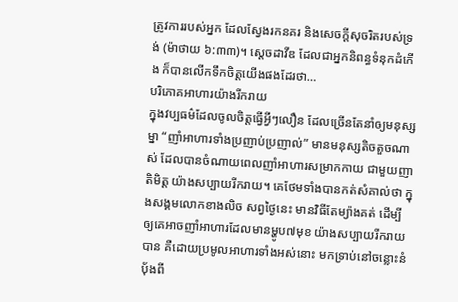ត្រូវការរបស់អ្នក ដែលស្វែងរកនគរ និងសេចក្តីសុចរិតរបស់ទ្រង់ (ម៉ាថាយ ៦:៣៣)។ ស្តេចដាវីឌ ដែលជាអ្នកនិពន្ធទំនុកដំកើង ក៏បានលើកទឹកចិត្តយើងផងដែរថា…
បរិភោគអាហារយ៉ាងរីករាយ
ក្នុងវប្បធម៌ដែលចូលចិត្តធ្វើអ្វីៗលឿន ដែលច្រើនតែនាំឲ្យមនុស្សម្នា “ញាំអាហារទាំងប្រញាប់ប្រញាល់” មានមនុស្សតិចតួចណាស់ ដែលបានចំណាយពេលញាំអាហារសម្រាកកាយ ជាមួយញាតិមិត្ត យ៉ាងសប្បាយរីករាយ។ គេថែមទាំងបានកត់សំគាល់ថា ក្នុងសង្គមលោកខាងលិច សព្វថ្ងៃនេះ មានវិធីតែម្យ៉ាងគត់ ដើម្បីឲ្យគេអាចញាំអាហារដែលមានម្ហូប៧មុខ យ៉ាងសប្បាយរីករាយបាន គឺដោយប្រមូលអាហារទាំងអស់នោះ មកទ្រាប់នៅចន្លោះនំប៉័ងពី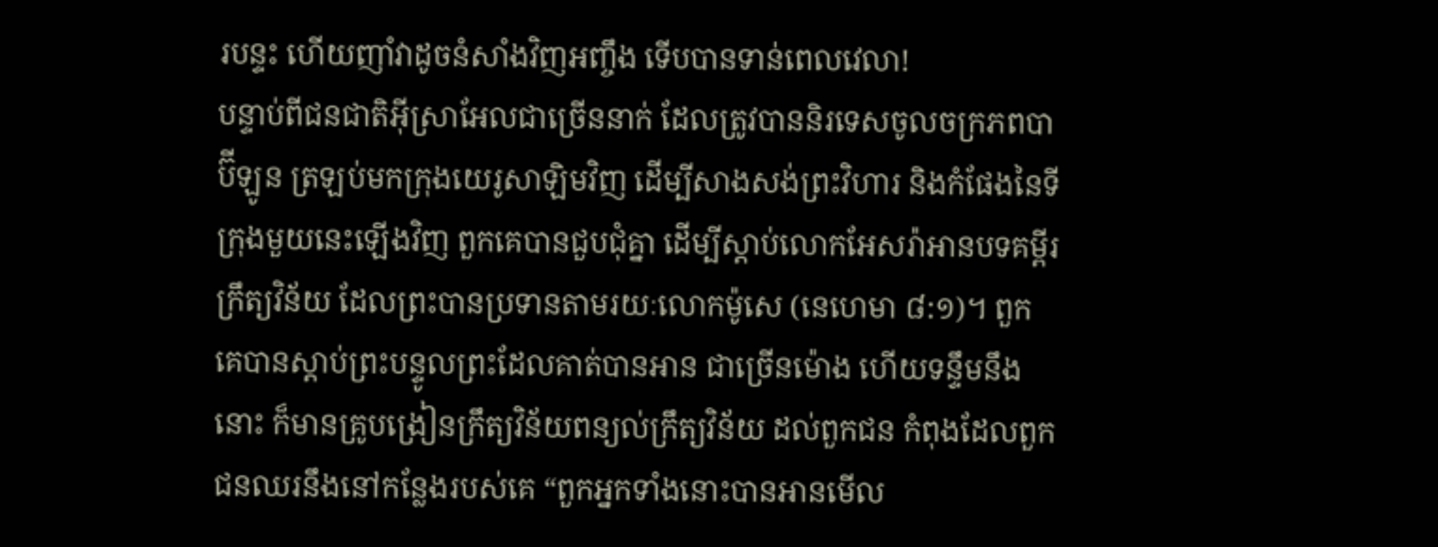របន្ទះ ហើយញាំវាដូចនំសាំងវិញអញ្ចឹង ទើបបានទាន់ពេលវេលា!
បន្ទាប់ពីជនជាតិអ៊ីស្រាអែលជាច្រើននាក់ ដែលត្រូវបាននិរទេសចូលចក្រភពបាប៊ីឡូន ត្រឡប់មកក្រុងយេរូសាឡិមវិញ ដើម្បីសាងសង់ព្រះវិហារ និងកំផែងនៃទីក្រុងមួយនេះឡើងវិញ ពួកគេបានជួបជុំគ្នា ដើម្បីស្តាប់លោកអែសរ៉ាអានបទគម្ពីរក្រឹត្យវិន័យ ដែលព្រះបានប្រទានតាមរយៈលោកម៉ូសេ (នេហេមា ៨:១)។ ពួកគេបានស្តាប់ព្រះបន្ទូលព្រះដែលគាត់បានអាន ជាច្រើនម៉ោង ហើយទន្ទឹមនឹងនោះ ក៏មានគ្រូបង្រៀនក្រឹត្យវិន័យពន្យល់ក្រឹត្យវិន័យ ដល់ពួកជន កំពុងដែលពួកជនឈរនឹងនៅកន្លែងរបស់គេ “ពួកអ្នកទាំងនោះបានអានមើល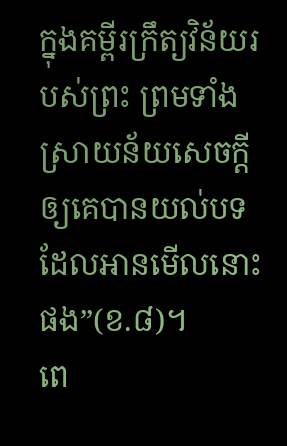ក្នុងគម្ពីរក្រឹត្យវិន័យរបស់ព្រះ ព្រមទាំងស្រាយន័យសេចក្តីឲ្យគេបានយល់បទដែលអានមើលនោះផង”(ខ.៨)។
ពេ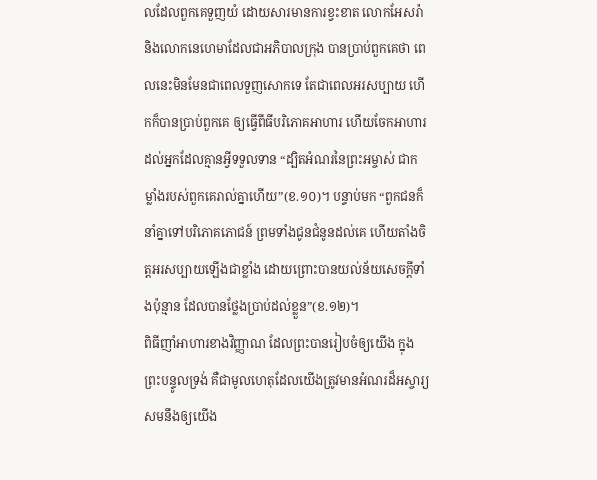លដែលពួកគេទួញយំ ដោយសារមានការខ្វះខាត លោកអែសរ៉ា និងលោកនេហេមាដែលជាអភិបាលក្រុង បានប្រាប់ពួកគេថា ពេលនេះមិនមែនជាពេលទួញសោកទេ តែជាពេលអរសប្បាយ ហើកក៏បានប្រាប់ពួកគេ ឲ្យធ្វើពីធីបរិភោគអាហារ ហើយចែកអាហារដល់អ្នកដែលគ្មានអ្វីទទួលទាន “ដ្បិតអំណរនៃព្រះអម្ចាស់ ជាកម្លាំងរបស់ពួកគេរាល់គ្នាហើយ”(ខ.១០)។ បន្ទាប់មក “ពួកជនក៏នាំគ្នាទៅបរិភោគភោជន៍ ព្រមទាំងជូនជំនូនដល់គេ ហើយតាំងចិត្តអរសប្បាយឡើងជាខ្លាំង ដោយព្រោះបានយល់ន័យសេចក្តីទាំងប៉ុន្មាន ដែលបានថ្លែងប្រាប់ដល់ខ្លួន”(ខ.១២)។
ពិធីញាំអាហារខាងវិញ្ញាណ ដែលព្រះបានរៀបចំឲ្យយើង ក្នុងព្រះបន្ទូលទ្រង់ គឺជាមូលហេតុដែលយើងត្រូវមានអំណរដ៏អស្ចារ្យ សមនឹងឲ្យយើង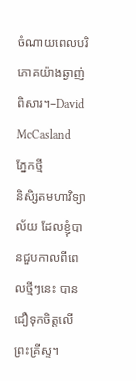ចំណាយពេលបរិភោគយ៉ាងឆ្ងាញ់ពិសារ។–David McCasland
ភ្នែកថ្មី
និសិ្សតមហាវិទ្យាល័យ ដែលខ្ញុំបានជួបកាលពីពេលថ្មីៗនេះ បានជឿទុកចិត្តលើព្រះគ្រីស្ទ។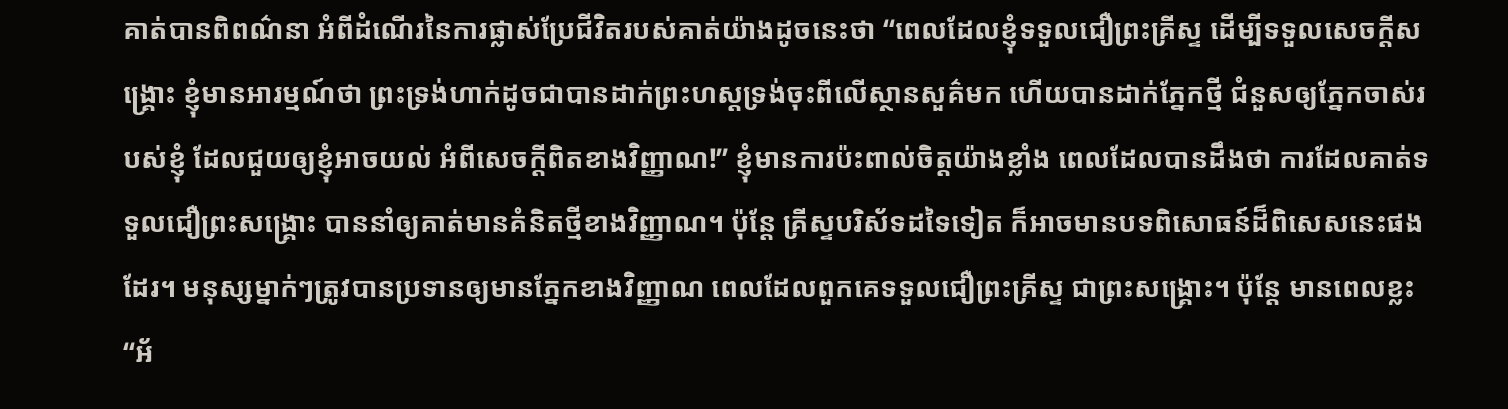គាត់បានពិពណ៌នា អំពីដំណើរនៃការផ្លាស់ប្រែជីវិតរបស់គាត់យ៉ាងដូចនេះថា “ពេលដែលខ្ញុំទទួលជឿព្រះគ្រីស្ទ ដើម្បីទទួលសេចក្តីសង្រ្គោះ ខ្ញុំមានអារម្មណ៍ថា ព្រះទ្រង់ហាក់ដូចជាបានដាក់ព្រះហស្តទ្រង់ចុះពីលើស្ថានសួគ៌មក ហើយបានដាក់ភ្នែកថ្មី ជំនួសឲ្យភ្នែកចាស់របស់ខ្ញុំ ដែលជួយឲ្យខ្ញុំអាចយល់ អំពីសេចក្តីពិតខាងវិញ្ញាណ!” ខ្ញុំមានការប៉ះពាល់ចិត្តយ៉ាងខ្លាំង ពេលដែលបានដឹងថា ការដែលគាត់ទទួលជឿព្រះសង្រ្គោះ បាននាំឲ្យគាត់មានគំនិតថ្មីខាងវិញ្ញាណ។ ប៉ុន្តែ គ្រីស្ទបរិស័ទដទៃទៀត ក៏អាចមានបទពិសោធន៍ដ៏ពិសេសនេះផងដែរ។ មនុស្សម្នាក់ៗត្រូវបានប្រទានឲ្យមានភ្នែកខាងវិញ្ញាណ ពេលដែលពួកគេទទួលជឿព្រះគ្រីស្ទ ជាព្រះសង្រ្គោះ។ ប៉ុន្តែ មានពេលខ្លះ “អ័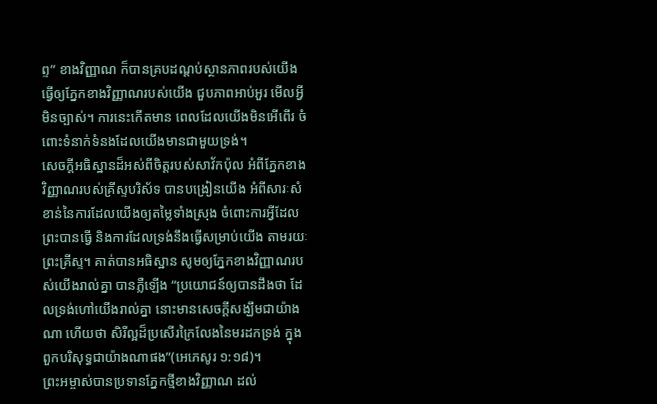ព្ទ” ខាងវិញ្ញាណ ក៏បានគ្របដណ្តប់ស្ថានភាពរបស់យើង ធ្វើឲ្យភ្នែកខាងវិញ្ញាណរបស់យើង ជួបភាពអាប់អួរ មើលអ្វីមិនច្បាស់។ ការនេះកើតមាន ពេលដែលយើងមិនអើពើរ ចំពោះទំនាក់ទំនងដែលយើងមានជាមួយទ្រង់។
សេចក្តីអធិស្ឋានដ៏អស់ពីចិត្តរបស់សាវ័កប៉ុល អំពីភ្នែកខាងវិញ្ញាណរបស់គ្រីស្ទបរិស័ទ បានបង្រៀនយើង អំពីសារៈសំខាន់នៃការដែលយើងឲ្យតម្លៃទាំងស្រុង ចំពោះការអ្វីដែលព្រះបានធ្វើ និងការដែលទ្រង់នឹងធ្វើសម្រាប់យើង តាមរយៈព្រះគ្រីស្ទ។ គាត់បានអធិស្ឋាន សូមឲ្យភ្នែកខាងវិញ្ញាណរបស់យើងរាល់គ្នា បានភ្លឺឡើង “ប្រយោជន៍ឲ្យបានដឹងថា ដែលទ្រង់ហៅយើងរាល់គ្នា នោះមានសេចក្តីសង្ឃឹមជាយ៉ាងណា ហើយថា សិរីល្អដ៏ប្រសើរក្រៃលែងនៃមរដកទ្រង់ ក្នុងពួកបរិសុទ្ធជាយ៉ាងណាផង”(អេភេសូរ ១:១៨)។
ព្រះអម្ចាស់បានប្រទានភ្នែកថ្មីខាងវិញ្ញាណ ដល់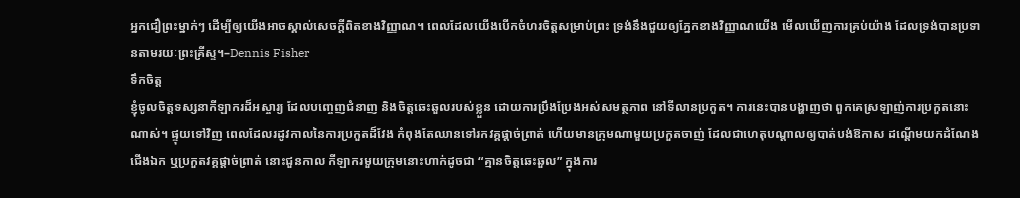អ្នកជឿព្រះម្នាក់ៗ ដើម្បីឲ្យយើងអាចស្គាល់សេចក្តីពិតខាងវិញ្ញាណ។ ពេលដែលយើងបើកចំហរចិត្តសម្រាប់ព្រះ ទ្រង់នឹងជួយឲ្យភ្នែកខាងវិញ្ញាណយើង មើលឃើញការគ្រប់យ៉ាង ដែលទ្រង់បានប្រទានតាមរយៈព្រះគ្រីស្ទ។–Dennis Fisher
ទឹកចិត្ត
ខ្ញុំចូលចិត្តទស្សនាកីឡាករដ៏អស្ចារ្យ ដែលបញ្ចេញជំនាញ និងចិត្តឆេះឆួលរបស់ខ្លួន ដោយការប្រឹងប្រែងអស់សមត្ថភាព នៅទីលានប្រកួត។ ការនេះបានបង្ហាញថា ពួកគេស្រឡាញ់ការប្រកួតនោះណាស់។ ផ្ទុយទៅវិញ ពេលដែលរដូវកាលនៃការប្រកួតដ៏វែង កំពុងតែឈានទៅរកវគ្គផ្តាច់ព្រាត់ ហើយមានក្រុមណាមួយប្រកួតចាញ់ ដែលជាហេតុបណ្តាលឲ្យបាត់បង់ឱកាស ដណ្តើមយកដំណែងជើងឯក ឬប្រកួតវគ្គផ្តាច់ព្រាត់ នោះជួនកាល កីឡាករមួយក្រុមនោះហាក់ដូចជា “គ្មានចិត្តឆេះឆួល” ក្នុងការ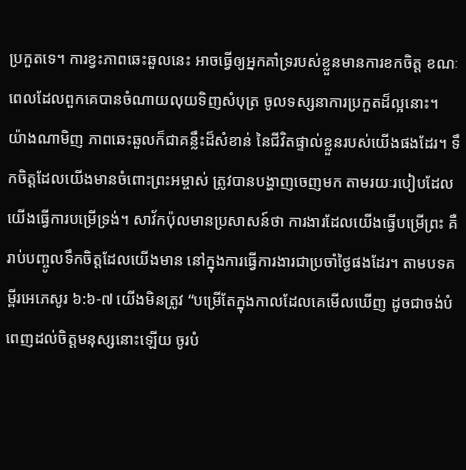ប្រកួតទេ។ ការខ្វះភាពឆេះឆួលនេះ អាចធ្វើឲ្យអ្នកគាំទ្ររបស់ខ្លួនមានការខកចិត្ត ខណៈពេលដែលពួកគេបានចំណាយលុយទិញសំបុត្រ ចូលទស្សនាការប្រកួតដ៏ល្អនោះ។
យ៉ាងណាមិញ ភាពឆេះឆួលក៏ជាគន្លឹះដ៏សំខាន់ នៃជីវិតផ្ទាល់ខ្លួនរបស់យើងផងដែរ។ ទឹកចិត្តដែលយើងមានចំពោះព្រះអម្ចាស់ ត្រូវបានបង្ហាញចេញមក តាមរយៈរបៀបដែលយើងធ្វើការបម្រើទ្រង់។ សាវ័កប៉ុលមានប្រសាសន៍ថា ការងារដែលយើងធ្វើបម្រើព្រះ គឺរាប់បញ្ចូលទឹកចិត្តដែលយើងមាន នៅក្នុងការធ្វើការងារជាប្រចាំថ្ងៃផងដែរ។ តាមបទគម្ពីរអេភេសូរ ៦:៦-៧ យើងមិនត្រូវ “បម្រើតែក្នុងកាលដែលគេមើលឃើញ ដូចជាចង់បំពេញដល់ចិត្តមនុស្សនោះឡើយ ចូរបំ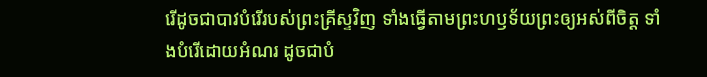រើដូចជាបាវបំរើរបស់ព្រះគ្រីស្ទវិញ ទាំងធ្វើតាមព្រះហឫទ័យព្រះឲ្យអស់ពីចិត្ត ទាំងបំរើដោយអំណរ ដូចជាបំ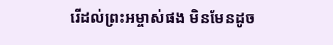រើដល់ព្រះអម្ចាស់ផង មិនមែនដូច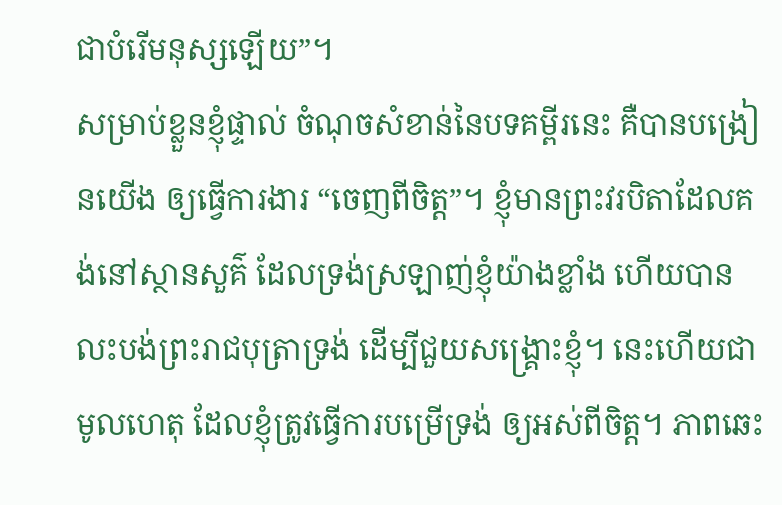ជាបំរើមនុស្សឡើយ”។
សម្រាប់ខ្លួនខ្ញុំផ្ទាល់ ចំណុចសំខាន់នៃបទគម្ពីរនេះ គឺបានបង្រៀនយើង ឲ្យធ្វើការងារ “ចេញពីចិត្ត”។ ខ្ញុំមានព្រះវរបិតាដែលគង់នៅស្ថានសួគ៌ ដែលទ្រង់ស្រឡាញ់ខ្ញុំយ៉ាងខ្លាំង ហើយបានលះបង់ព្រះរាជបុត្រាទ្រង់ ដើម្បីជួយសង្រ្គោះខ្ញុំ។ នេះហើយជាមូលហេតុ ដែលខ្ញុំត្រូវធ្វើការបម្រើទ្រង់ ឲ្យអស់ពីចិត្ត។ ភាពឆេះ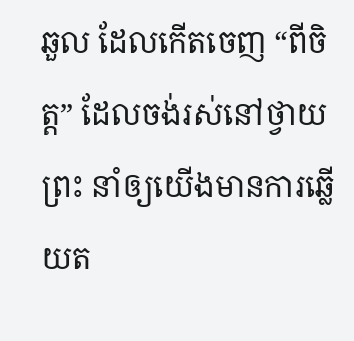ឆួល ដែលកើតចេញ “ពីចិត្ត” ដែលចង់រស់នៅថ្វាយព្រះ នាំឲ្យយើងមានការឆ្លើយត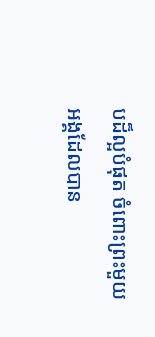បដ៏ល្អបំផុត ចំពោះព្រះមួយអង្គដែលបាន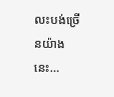លះបង់ច្រើនយ៉ាងនេះ…